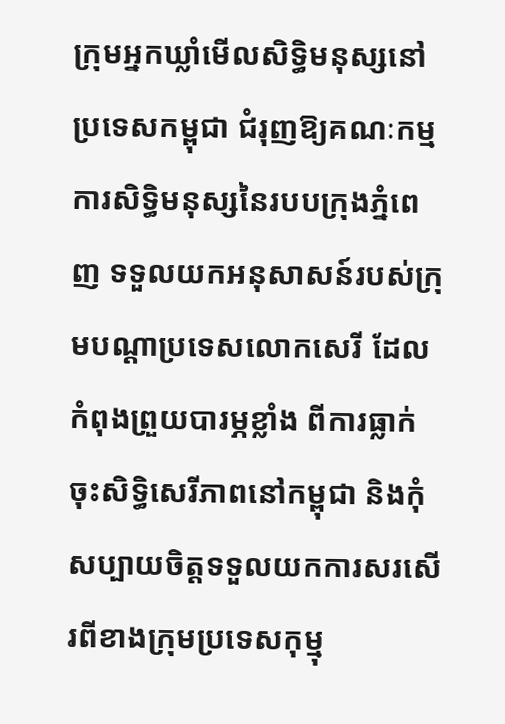ក្រុមអ្នកឃ្លាំមើលសិទ្ធិមនុស្សនៅប្រទេសកម្ពុជា ជំរុញឱ្យគណៈកម្មការសិទ្ធិមនុស្សនៃរបបក្រុងភ្នំពេញ ទទួលយកអនុសាសន៍របស់ក្រុមបណ្ដាប្រទេសលោកសេរី ដែលកំពុងព្រួយបារម្ភខ្លាំង ពីការធ្លាក់ចុះសិទ្ធិសេរីភាពនៅកម្ពុជា និងកុំសប្បាយចិត្តទទួលយកការសរសើរពីខាងក្រុមប្រទេសកុម្មុ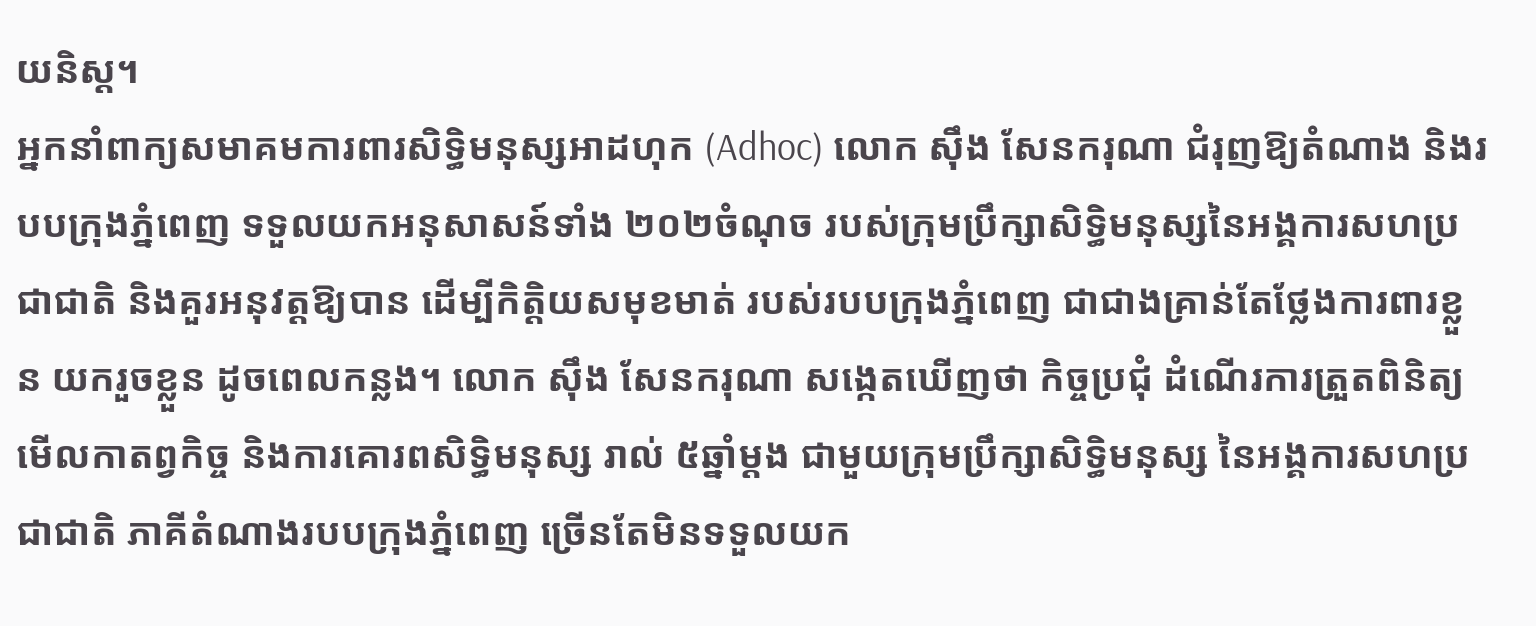យនិស្ត។
អ្នកនាំពាក្យសមាគមការពារសិទ្ធិមនុស្សអាដហុក (Adhoc) លោក ស៊ឹង សែនករុណា ជំរុញឱ្យតំណាង និងរបបក្រុងភ្នំពេញ ទទួលយកអនុសាសន៍ទាំង ២០២ចំណុច របស់ក្រុមប្រឹក្សាសិទ្ធិមនុស្សនៃអង្គការសហប្រជាជាតិ និងគួរអនុវត្តឱ្យបាន ដើម្បីកិត្តិយសមុខមាត់ របស់របបក្រុងភ្នំពេញ ជាជាងគ្រាន់តែថ្លែងការពារខ្លួន យករួចខ្លួន ដូចពេលកន្លង។ លោក ស៊ឹង សែនករុណា សង្កេតឃើញថា កិច្ចប្រជុំ ដំណើរការត្រួតពិនិត្យមើលកាតព្វកិច្ច និងការគោរពសិទ្ធិមនុស្ស រាល់ ៥ឆ្នាំម្ដង ជាមួយក្រុមប្រឹក្សាសិទ្ធិមនុស្ស នៃអង្គការសហប្រជាជាតិ ភាគីតំណាងរបបក្រុងភ្នំពេញ ច្រើនតែមិនទទួលយក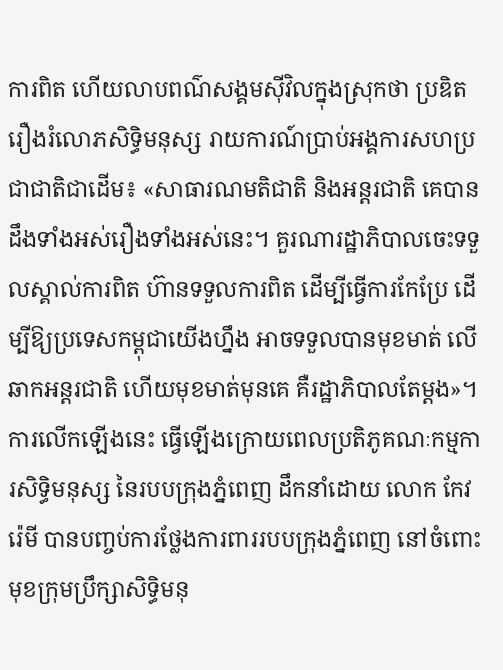ការពិត ហើយលាបពណ៌សង្គមស៊ីវិលក្នុងស្រុកថា ប្រឌិតរឿងរំលោភសិទ្ធិមនុស្ស រាយការណ៍ប្រាប់អង្គការសហប្រជាជាតិជាដើម៖ «សាធារណមតិជាតិ និងអន្តរជាតិ គេបានដឹងទាំងអស់រឿងទាំងអស់នេះ។ គួរណារដ្ឋាភិបាលចេះទទួលស្គាល់ការពិត ហ៊ានទទួលការពិត ដើម្បីធ្វើការកែប្រែ ដើម្បីឱ្យប្រទេសកម្ពុជាយើងហ្នឹង អាចទទួលបានមុខមាត់ លើឆាកអន្តរជាតិ ហើយមុខមាត់មុនគេ គឺរដ្ឋាភិបាលតែម្ដង»។
ការលើកឡើងនេះ ធ្វើឡើងក្រោយពេលប្រតិភូគណៈកម្មការសិទ្ធិមនុស្ស នៃរបបក្រុងភ្នំពេញ ដឹកនាំដោយ លោក កែវ រ៉េមី បានបញ្ចប់ការថ្លែងការពាររបបក្រុងភ្នំពេញ នៅចំពោះមុខក្រុមប្រឹក្សាសិទ្ធិមនុ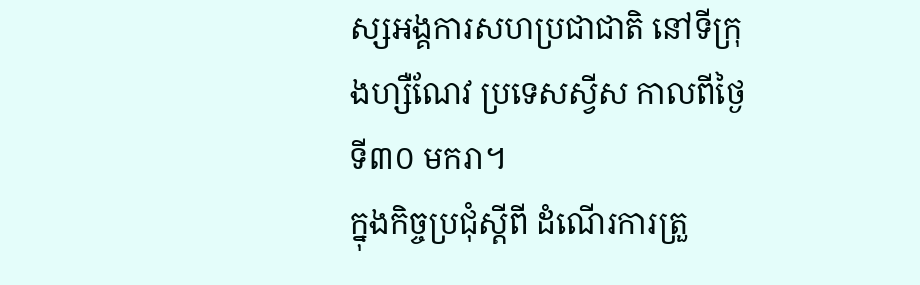ស្សអង្គការសហប្រជាជាតិ នៅទីក្រុងហ្សឺណែវ ប្រទេសស្វីស កាលពីថ្ងៃទី៣០ មករា។
ក្នុងកិច្ចប្រជុំស្ដីពី ដំណើរការត្រួ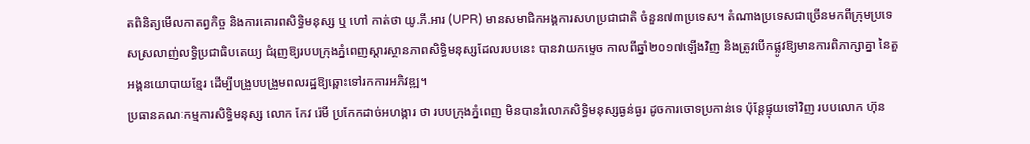តពិនិត្យមើលកាតព្វកិច្ច និងការគោរពសិទ្ធិមនុស្ស ឬ ហៅ កាត់ថា យូ.ភី.អារ (UPR) មានសមាជិកអង្គការសហប្រជាជាតិ ចំនួន៧៣ប្រទេស។ តំណាងប្រទេសជាច្រើនមកពីក្រុមប្រទេសស្រលាញ់លទ្ធិប្រជាធិបតេយ្យ ជំរុញឱ្យរបបក្រុងភ្នំពេញស្ដារស្ថានភាពសិទ្ធិមនុស្សដែលរបបនេះ បានវាយកម្ទេច កាលពីឆ្នាំ២០១៧ឡើងវិញ និងត្រូវបើកផ្លូវឱ្យមានការពិភាក្សាគ្នា នៃតួអង្គនយោបាយខ្មែរ ដើម្បីបង្រួបបង្រួមពលរដ្ឋឱ្យឆ្ពោះទៅរកការអភិវឌ្ឍ។
ប្រធានគណៈកម្មការសិទ្ធិមនុស្ស លោក កែវ រ៉េមី ប្រកែកដាច់អហង្ការ ថា របបក្រុងភ្នំពេញ មិនបានរំលោភសិទ្ធិមនុស្សធ្ងន់ធ្ងរ ដូចការចោទប្រកាន់ទេ ប៉ុន្តែផ្ទុយទៅវិញ របបលោក ហ៊ុន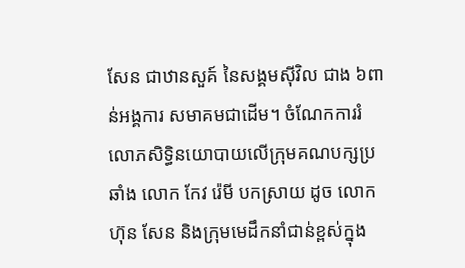សែន ជាឋានសួគ៍ នៃសង្គមស៊ីវិល ជាង ៦ពាន់អង្គការ សមាគមជាដើម។ ចំណែកការរំលោភសិទ្ធិនយោបាយលើក្រុមគណបក្សប្រឆាំង លោក កែវ រ៉េមី បកស្រាយ ដូច លោក ហ៊ុន សែន និងក្រុមមេដឹកនាំជាន់ខ្ពស់ក្នុង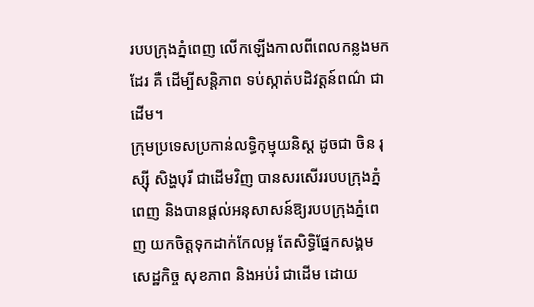របបក្រុងភ្នំពេញ លើកឡើងកាលពីពេលកន្លងមកដែរ គឺ ដើម្បីសន្តិភាព ទប់ស្កាត់បដិវត្តន៍ពណ៌ ជាដើម។
ក្រុមប្រទេសប្រកាន់លទ្ធិកុម្មុយនិស្ត ដូចជា ចិន រុស្ស៊ី សិង្ហបុរី ជាដើមវិញ បានសរសើររបបក្រុងភ្នំពេញ និងបានផ្ដល់អនុសាសន៍ឱ្យរបបក្រុងភ្នំពេញ យកចិត្តទុកដាក់កែលម្អ តែសិទ្ធិផ្នែកសង្គម សេដ្ឋកិច្ច សុខភាព និងអប់រំ ជាដើម ដោយ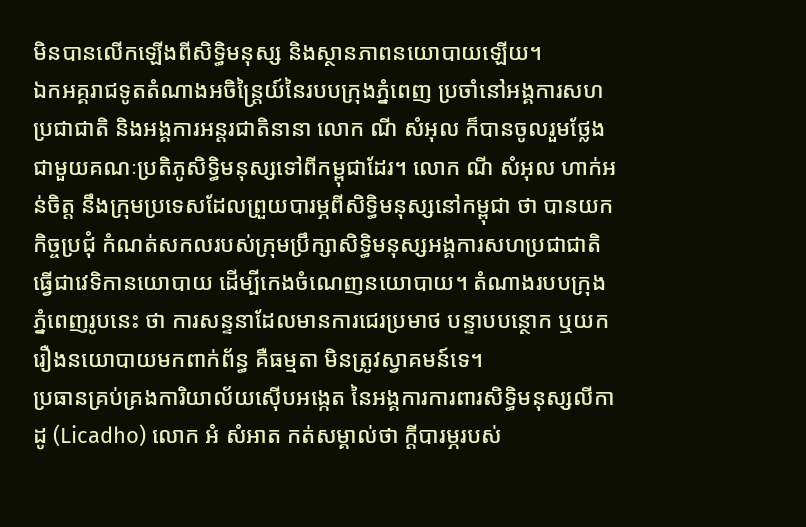មិនបានលើកឡើងពីសិទ្ធិមនុស្ស និងស្ថានភាពនយោបាយឡើយ។
ឯកអគ្គរាជទូតតំណាងអចិន្ត្រៃយ៍នៃរបបក្រុងភ្នំពេញ ប្រចាំនៅអង្គការសហប្រជាជាតិ និងអង្គការអន្តរជាតិនានា លោក ណី សំអុល ក៏បានចូលរួមថ្លែងជាមួយគណៈប្រតិភូសិទ្ធិមនុស្សទៅពីកម្ពុជាដែរ។ លោក ណី សំអុល ហាក់អន់ចិត្ត នឹងក្រុមប្រទេសដែលព្រួយបារម្ភពីសិទ្ធិមនុស្សនៅកម្ពុជា ថា បានយកកិច្ចប្រជុំ កំណត់សកលរបស់ក្រុមប្រឹក្សាសិទ្ធិមនុស្សអង្គការសហប្រជាជាតិ ធ្វើជាវេទិកានយោបាយ ដើម្បីកេងចំណេញនយោបាយ។ តំណាងរបបក្រុងភ្នំពេញរូបនេះ ថា ការសន្ទនាដែលមានការជេរប្រមាថ បន្ទាបបន្ថោក ឬយករឿងនយោបាយមកពាក់ព័ន្ធ គឺធម្មតា មិនត្រូវស្វាគមន៍ទេ។
ប្រធានគ្រប់គ្រងការិយាល័យស៊ើបអង្កេត នៃអង្គការការពារសិទ្ធិមនុស្សលីកាដូ (Licadho) លោក អំ សំអាត កត់សម្គាល់ថា ក្ដីបារម្ភរបស់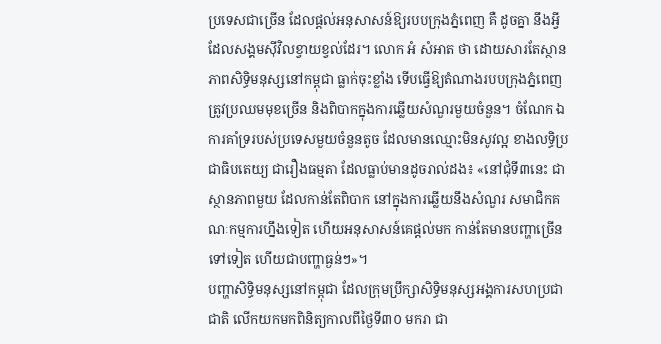ប្រទេសជាច្រើន ដែលផ្ដល់អនុសាសន៍ឱ្យរបបក្រុងភ្នំពេញ គឺ ដូចគ្នា នឹងអ្វីដែលសង្គមស៊ីវិលខ្វាយខ្វល់ដែរ។ លោក អំ សំអាត ថា ដោយសារតែស្ថានភាពសិទ្ធិមនុស្សនៅកម្ពុជា ធ្លាក់ចុះខ្លាំង ទើបធ្វើឱ្យតំណាងរបបក្រុងភ្នំពេញ ត្រូវប្រឈមមុខច្រើន និងពិបាកក្នុងការឆ្លើយសំណួរមួយចំនួន។ ចំណែក ឯការគាំទ្ររបស់ប្រទេសមួយចំនួនតូច ដែលមានឈ្មោះមិនសូវល្អ ខាងលទ្ធិប្រជាធិបតេយ្យ ជារឿងធម្មតា ដែលធ្លាប់មានដូចរាល់ដង៖ «នៅជុំទី៣នេះ ជាស្ថានភាពមួយ ដែលកាន់តែពិបាក នៅក្នុងការឆ្លើយនឹងសំណួរ សមាជិកគណៈកម្មការហ្នឹងទៀត ហើយអនុសាសន៍គេផ្ដល់មក កាន់តែមានបញ្ហាច្រើនទៅទៀត ហើយជាបញ្ហាធ្ងន់ៗ»។
បញ្ហាសិទ្ធិមនុស្សនៅកម្ពុជា ដែលក្រុមប្រឹក្សាសិទ្ធិមនុស្សអង្គការសហប្រជាជាតិ លើកយកមកពិនិត្យកាលពីថ្ងៃទី៣០ មករា ជា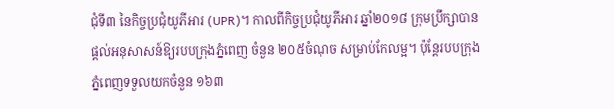ជុំទី៣ នៃកិច្ចប្រជុំយូភីអារ (UPR)។ កាលពីកិច្ចប្រជុំយូភីអារ ឆ្នាំ២០១៨ ក្រុមប្រឹក្សាបានផ្ដល់អនុសាសន៍ឱ្យរបបក្រុងភ្នំពេញ ចំនួន ២០៥ចំណុច សម្រាប់កែលម្អ។ ប៉ុន្តែរបបក្រុងភ្នំពេញទទួលយកចំនួន ១៦៣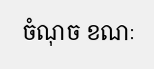ចំណុច ខណៈ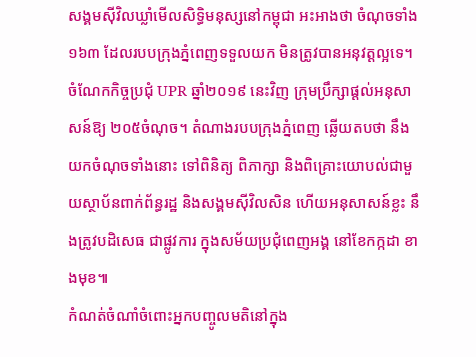សង្គមស៊ីវិលឃ្លាំមើលសិទ្ធិមនុស្សនៅកម្ពុជា អះអាងថា ចំណុចទាំង១៦៣ ដែលរបបក្រុងភ្នំពេញទទួលយក មិនត្រូវបានអនុវត្តល្អទេ។
ចំណែកកិច្ចប្រជុំ UPR ឆ្នាំ២០១៩ នេះវិញ ក្រុមប្រឹក្សាផ្ដល់អនុសាសន៍ឱ្យ ២០៥ចំណុច។ តំណាងរបបក្រុងភ្នំពេញ ឆ្លើយតបថា នឹងយកចំណុចទាំងនោះ ទៅពិនិត្យ ពិភាក្សា និងពិគ្រោះយោបល់ជាមួយស្ថាប័នពាក់ព័ន្ធរដ្ឋ និងសង្គមស៊ីវិលសិន ហើយអនុសាសន៍ខ្លះ នឹងត្រូវបដិសេធ ជាផ្លូវការ ក្នុងសម័យប្រជុំពេញអង្គ នៅខែកក្កដា ខាងមុខ៕
កំណត់ចំណាំចំពោះអ្នកបញ្ចូលមតិនៅក្នុង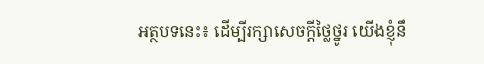អត្ថបទនេះ៖ ដើម្បីរក្សាសេចក្ដីថ្លៃថ្នូរ យើងខ្ញុំនឹ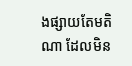ងផ្សាយតែមតិណា ដែលមិន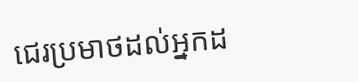ជេរប្រមាថដល់អ្នកដ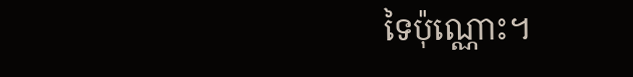ទៃប៉ុណ្ណោះ។